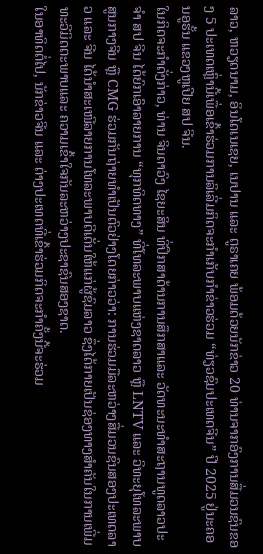ລາວ, ຫວຽດນາມ, ອິນໂດເນເຊຍ, ເນປານ ແລະ ຕູຣາເຄຍ ພ້ອມດ້ວຍນັກຂ່າວ 20 ທ່ານຈາກອົງການສື່ມວນຊົນຂອງ 5 ປະເທດເຫຼົ່ານີ້ເພື່ອເຂົ້າຮ່ວມການລິເລີ່ມກິດຈະກຳເກັບກຳຂ່າວຮ່ວມ “ທ່ຽວຊົມປະເທດຈີນ” ປີ 2025 ຢູ່ນະຄອນອູຮັ້ນ ແຂວງຫູເປີຍ ສປ ຈີນ.
ໃນກິດຈະກຳດັ່ງກ່າວ, ທ່ານ ຈິນດາວົງ ໄຊຍະສິນ ທີ່ປຶກສາດ້ານການສຶກສາແລະ ວັດທະນະທຳສະຖານທູດລາວປະຈໍາ ສປ ຈີນ ໄດ້ຍົກເອົາລາຍການ “ທຸກທິດທາງ” ທີ່ໂທລະພາບແຫ່ງຊາດລາວ ຫຼື LNTV ແລະ ວິທະຍຸໂທລະພາບສູນກາງຈີນ ຫຼື CMG ຮ່ວມກັນຖ່າຍທຳເປັນຕົວຢ່າງໂດຍກ່າວວ່າ: ການຮ່ວມມືລະຫວ່າງສື່ມວນຊົນສອງປະເທດລາວ ແລະ ຈີນ ໄດ້ນຳສະເໜີລາຍການໂທລະພາບດີເດັ່ນໃຫ້ແກ່ຜູ້ຊົມລາວ ຊຶ່ງໄດ້ກາຍເປັນຊ່ອງທາງສຳຄັນໃນການເພີ່ມທະວີມິດຕະພາບແລະ ຄວາມເຂົ້າໃຈກັນລະຫວ່າງປະຊາຊົນສອງຊາດ.
ໃນອາທິດຕໍ່ໄປ, ນັກຂ່າວຈີນ ແລະ ຕ່າງປະເທດທີ່ເຂົ້າຮ່ວມກິດຈະກຳຄັ້ງນີ້ຈະຮ່ວມ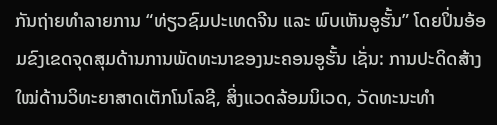ກັນຖ່າຍທຳລາຍການ “ທ່ຽວຊົມປະເທດຈີນ ແລະ ພົບເຫັນອູຮັ້ນ” ໂດຍປິ່ນອ້ອມຂົງເຂດຈຸດສຸມດ້ານການພັດທະນາຂອງນະຄອນອູຮັ້ນ ເຊັ່ນ: ການປະດິດສ້າງໃໝ່ດ້ານວິທະຍາສາດເຕັກໂນໂລຊີ, ສິ່ງແວດລ້ອມນິເວດ, ວັດທະນະທຳ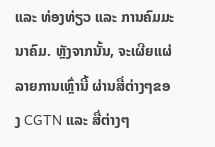ແລະ ທ່ອງທ່ຽວ ແລະ ການຄົມມະນາຄົມ. ຫຼັງຈາກນັ້ນ, ຈະເຜີຍແຜ່ລາຍການເຫຼົ່ານີ້ ຜ່ານສື່ຕ່າງໆຂອງ CGTN ແລະ ສື່ຕ່າງໆ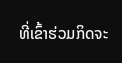ທີ່ເຂົ້າຮ່ວມກິດຈະ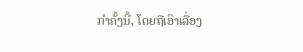ກຳຄັ້ງນີ້, ໂດຍຖືເອົາເລື່ອງ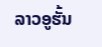ລາວອູຮັ້ນ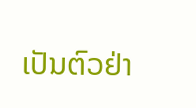ເປັນຕົວຢ່າ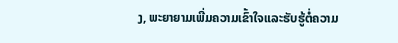ງ, ພະຍາຍາມເພີ່ມຄວາມເຂົ້າໃຈແລະຮັບຮູ້ຕໍ່ຄວາມ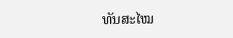ທັນສະໄໝ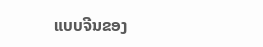ແບບຈີນຂອງ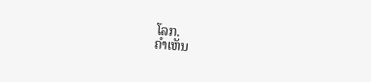ໂລກ.
ຄໍາເຫັນ